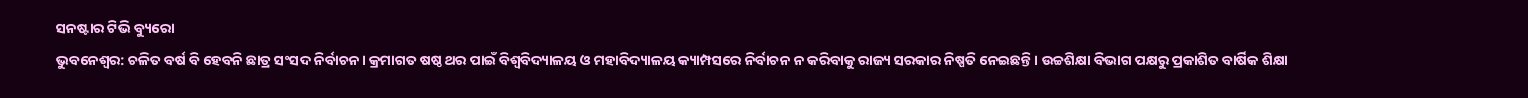ସନଷ୍ଟାର ଟିଭି ବ୍ୟୁରୋ
ଭୁବନେଶ୍ବର: ଚଳିତ ବର୍ଷ ବି ହେବନି ଛାତ୍ର ସଂସଦ ନିର୍ବାଚନ। କ୍ରମାଗତ ଷଷ୍ଠ ଥର ପାଇଁ ବିଶ୍ୱବିଦ୍ୟାଳୟ ଓ ମହାବିଦ୍ୟାଳୟ କ୍ୟାମ୍ପସରେ ନିର୍ବାଚନ ନ କରିବାକୁ ରାଜ୍ୟ ସରକାର ନିଷ୍ପତି ନେଇଛନ୍ତି। ଉଚ୍ଚଶିକ୍ଷା ବିଭାଗ ପକ୍ଷରୁ ପ୍ରକାଶିତ ବାର୍ଷିକ ଶିକ୍ଷା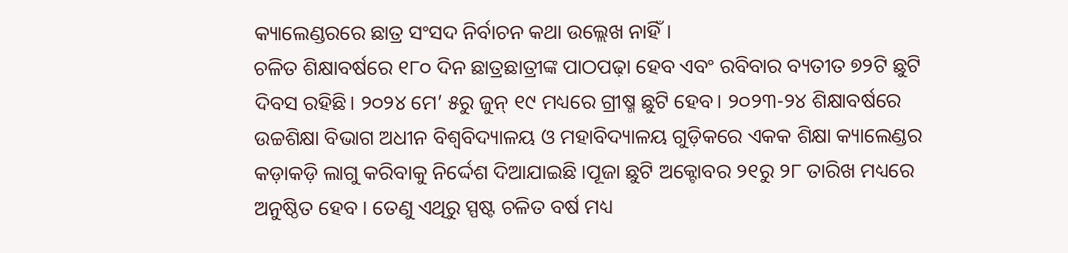କ୍ୟାଲେଣ୍ଡରରେ ଛାତ୍ର ସଂସଦ ନିର୍ବାଚନ କଥା ଉଲ୍ଲେଖ ନାହିଁ।
ଚଳିତ ଶିକ୍ଷାବର୍ଷରେ ୧୮୦ ଦିନ ଛାତ୍ରଛାତ୍ରୀଙ୍କ ପାଠପଢ଼ା ହେବ ଏବଂ ରବିବାର ବ୍ୟତୀତ ୭୨ଟି ଛୁଟି ଦିବସ ରହିଛି। ୨୦୨୪ ମେ’ ୫ରୁ ଜୁନ୍ ୧୯ ମଧ୍ୟରେ ଗ୍ରୀଷ୍ମ ଛୁଟି ହେବ। ୨୦୨୩-୨୪ ଶିକ୍ଷାବର୍ଷରେ ଉଚ୍ଚଶିକ୍ଷା ବିଭାଗ ଅଧୀନ ବିଶ୍ଵବିଦ୍ୟାଳୟ ଓ ମହାବିଦ୍ୟାଳୟ ଗୁଡ଼ିକରେ ଏକକ ଶିକ୍ଷା କ୍ୟାଲେଣ୍ଡର କଡ଼ାକଡ଼ି ଲାଗୁ କରିବାକୁ ନିର୍ଦ୍ଦେଶ ଦିଆଯାଇଛି ।ପୂଜା ଛୁଟି ଅକ୍ଟୋବର ୨୧ରୁ ୨୮ ତାରିଖ ମଧ୍ୟରେ ଅନୁଷ୍ଠିତ ହେବ । ତେଣୁ ଏଥିରୁ ସ୍ପଷ୍ଟ ଚଳିତ ବର୍ଷ ମଧ୍ୟ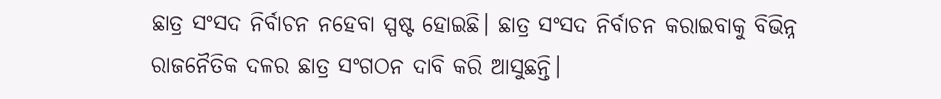ଛାତ୍ର ସଂସଦ ନିର୍ବାଚନ ନହେବା ସ୍ପଷ୍ଟ ହୋଇଛି। ଛାତ୍ର ସଂସଦ ନିର୍ବାଚନ କରାଇବାକୁ ବିଭିନ୍ନ ରାଜନୈତିକ ଦଳର ଛାତ୍ର ସଂଗଠନ ଦାବି କରି ଆସୁଛନ୍ତି।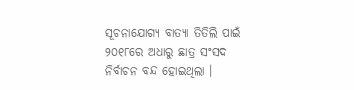ସୂଚନାଯୋଗ୍ୟ ବାତ୍ୟା ତିତିଲି ପାଇଁ ୨୦୧୮ରେ ଅଧାରୁ ଛାତ୍ର ସଂସଦ ନିର୍ବାଚନ ବନ୍ଦ ହୋଇଥିଲା ।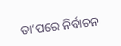ତା’ପରେ ନିର୍ବାଚନ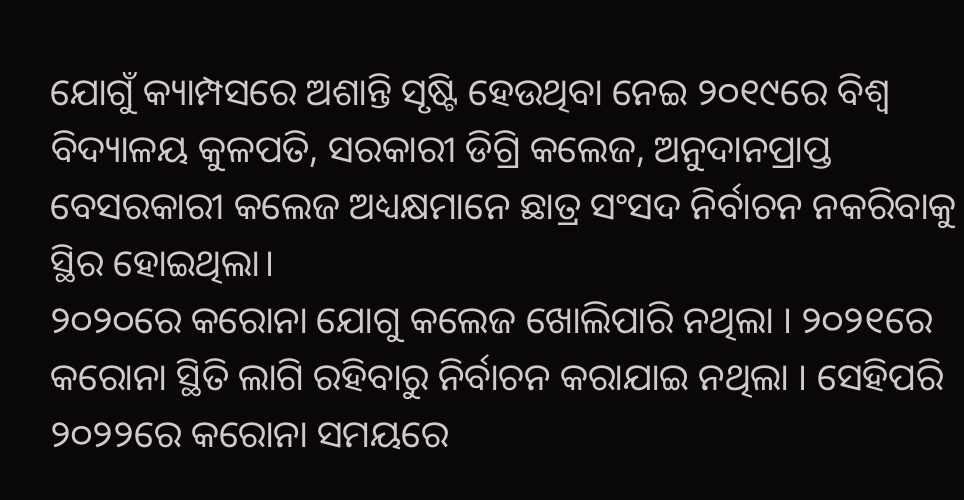ଯୋଗୁଁ କ୍ୟାମ୍ପସରେ ଅଶାନ୍ତି ସୃଷ୍ଟି ହେଉଥିବା ନେଇ ୨୦୧୯ରେ ବିଶ୍ୱ ବିଦ୍ୟାଳୟ କୁଳପତି, ସରକାରୀ ଡିଗ୍ରି କଲେଜ, ଅନୁଦାନପ୍ରାପ୍ତ ବେସରକାରୀ କଲେଜ ଅଧ୍ୟକ୍ଷମାନେ ଛାତ୍ର ସଂସଦ ନିର୍ବାଚନ ନକରିବାକୁ ସ୍ଥିର ହୋଇଥିଲା।
୨୦୨୦ରେ କରୋନା ଯୋଗୁ କଲେଜ ଖୋଲିପାରି ନଥିଲା । ୨୦୨୧ରେ କରୋନା ସ୍ଥିତି ଲାଗି ରହିବାରୁ ନିର୍ବାଚନ କରାଯାଇ ନଥିଲା । ସେହିପରି ୨୦୨୨ରେ କରୋନା ସମୟରେ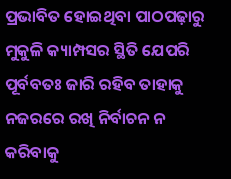ପ୍ରଭାବିତ ହୋଇଥିବା ପାଠପଢ଼ାରୁ ମୁକୁଳି କ୍ୟାମ୍ପସର ସ୍ଥିତି ଯେପରି ପୂର୍ବବତଃ ଜାରି ରହିବ ତାହାକୁ ନଜରରେ ରଖି ନିର୍ବାଚନ ନ କରିବାକୁ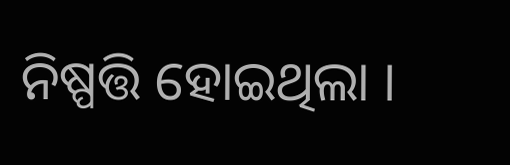ନିଷ୍ପତ୍ତି ହୋଇଥିଲା ।